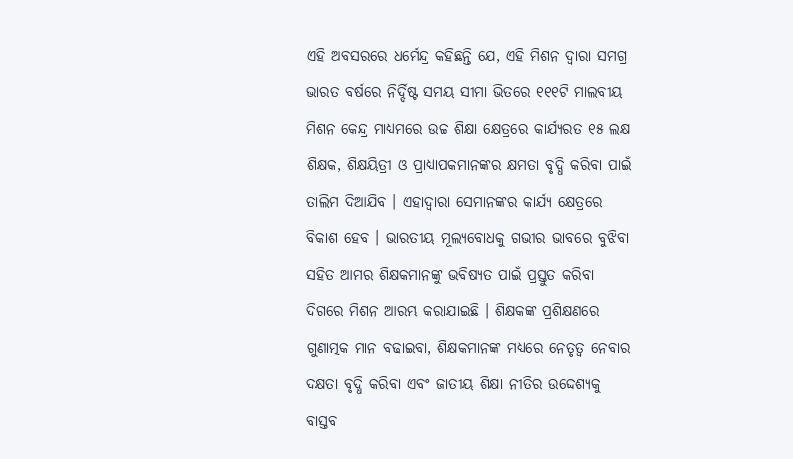ଏହି ଅବସରରେ ଧର୍ମେନ୍ଦ୍ର କହିଛନ୍ତି ଯେ, ଏହି ମିଶନ ଦ୍ୱାରା ସମଗ୍ର ଭାରତ ବର୍ଷରେ ନିର୍ଦ୍ଦିଷ୍ଟ ସମୟ ସୀମା ଭିତରେ ୧୧୧ଟି ମାଲବୀୟ ମିଶନ କେନ୍ଦ୍ର ମାଧ୍ୟମରେ ଉଚ୍ଚ ଶିକ୍ଷା କ୍ଷେତ୍ରରେ କାର୍ଯ୍ୟରତ ୧୫ ଲକ୍ଷ ଶିକ୍ଷକ, ଶିକ୍ଷୟିତ୍ରୀ ଓ ପ୍ରାଧ୍ୟାପକମାନଙ୍କର କ୍ଷମତା ବୃଦ୍ଧି କରିବା ପାଇଁ ତାଲିମ ଦିଆଯିବ । ଏହାଦ୍ୱାରା ସେମାନଙ୍କର କାର୍ଯ୍ୟ କ୍ଷେତ୍ରରେ ବିକାଶ ହେବ । ଭାରତୀୟ ମୂଲ୍ୟବୋଧକୁ ଗଭୀର ଭାବରେ ବୁଝିବା ସହିତ ଆମର ଶିକ୍ଷକମାନଙ୍କୁ ଭବିଷ୍ୟତ ପାଇଁ ପ୍ରସ୍ତୁତ କରିବା ଦିଗରେ ମିଶନ ଆରମ୍ଭ କରାଯାଇଛି । ଶିକ୍ଷକଙ୍କ ପ୍ରଶିକ୍ଷଣରେ ଗୁଣାତ୍ମକ ମାନ ବଢାଇବା, ଶିକ୍ଷକମାନଙ୍କ ମଧ୍ୟରେ ନେତୃତ୍ୱ ନେବାର ଦକ୍ଷତା ବୃଦ୍ଧି କରିବା ଏବଂ ଜାତୀୟ ଶିକ୍ଷା ନୀତିର ଉଦ୍ଦେଶ୍ୟକୁ ବାସ୍ତବ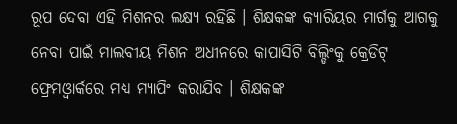ରୂପ ଦେବା ଏହି ମିଶନର ଲକ୍ଷ୍ୟ ରହିଛି । ଶିକ୍ଷକଙ୍କ କ୍ୟାରିୟର ମାର୍ଗକୁ ଆଗକୁ ନେବା ପାଇଁ ମାଲବୀୟ ମିଶନ ଅଧୀନରେ କାପାସିଟି ବିଲ୍ଡିଂକୁ କ୍ରେଡିଟ୍ ଫ୍ରେମଓ୍ୱାର୍କରେ ମଧ୍ୟ ମ୍ୟାପିଂ କରାଯିବ । ଶିକ୍ଷକଙ୍କ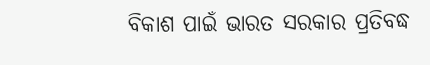ବିକାଶ ପାଇଁ ଭାରତ ସରକାର ପ୍ରତିବଦ୍ଧ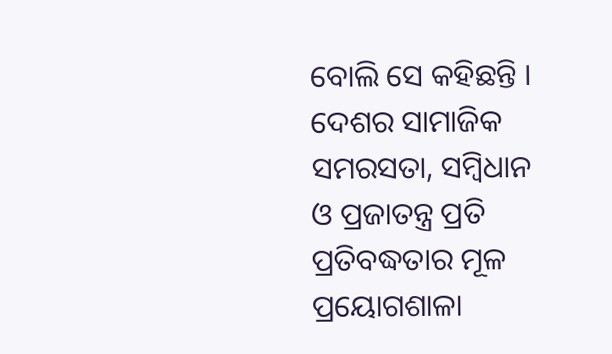ବୋଲି ସେ କହିଛନ୍ତି ।
ଦେଶର ସାମାଜିକ ସମରସତା, ସମ୍ବିଧାନ ଓ ପ୍ରଜାତନ୍ତ୍ର ପ୍ରତି ପ୍ରତିବଦ୍ଧତାର ମୂଳ ପ୍ରୟୋଗଶାଳା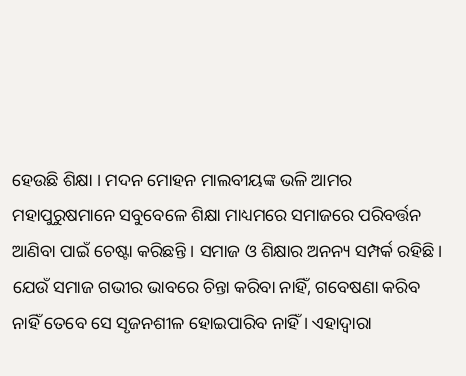ହେଉଛି ଶିକ୍ଷା । ମଦନ ମୋହନ ମାଲବୀୟଙ୍କ ଭଳି ଆମର ମହାପୁରୁଷମାନେ ସବୁବେଳେ ଶିକ୍ଷା ମାଧ୍ୟମରେ ସମାଜରେ ପରିବର୍ତ୍ତନ ଆଣିବା ପାଇଁ ଚେଷ୍ଟା କରିଛନ୍ତି । ସମାଜ ଓ ଶିକ୍ଷାର ଅନନ୍ୟ ସମ୍ପର୍କ ରହିଛି। ଯେଉଁ ସମାଜ ଗଭୀର ଭାବରେ ଚିନ୍ତା କରିବା ନାହିଁ, ଗବେଷଣା କରିବ ନାହିଁ ତେବେ ସେ ସୃଜନଶୀଳ ହୋଇପାରିବ ନାହିଁ । ଏହାଦ୍ୱାରା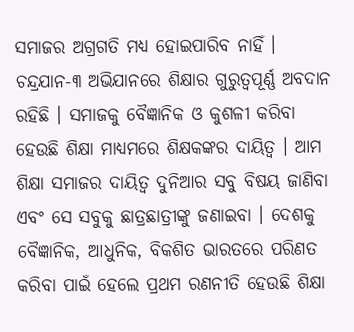ସମାଜର ଅଗ୍ରଗତି ମଧ୍ୟ ହୋଇପାରିବ ନାହିଁ । ଚନ୍ଦ୍ରଯାନ-୩ ଅଭିଯାନରେ ଶିକ୍ଷାର ଗୁରୁତ୍ୱପୂର୍ଣ୍ଣ ଅବଦାନ ରହିଛି । ସମାଜକୁ ବୈଜ୍ଞାନିକ ଓ କୁଶଳୀ କରିବା ହେଉଛି ଶିକ୍ଷା ମାଧ୍ୟମରେ ଶିକ୍ଷକଙ୍କର ଦାୟିତ୍ୱ । ଆମ ଶିକ୍ଷା ସମାଜର ଦାୟିତ୍ୱ ଦୁନିଆର ସବୁ ବିଷୟ ଜାଣିବା ଏବଂ ସେ ସବୁକୁ ଛାତ୍ରଛାତ୍ରୀଙ୍କୁ ଜଣାଇବା । ଦେଶକୁ ବୈଜ୍ଞାନିକ, ଆଧୁନିକ, ବିକଶିତ ଭାରତରେ ପରିଣତ କରିବା ପାଇଁ ହେଲେ ପ୍ରଥମ ରଣନୀତି ହେଉଛି ଶିକ୍ଷା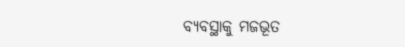ବ୍ୟବସ୍ଥାକୁ ମଜଭୂତ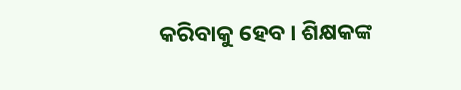କରିବାକୁ ହେବ । ଶିକ୍ଷକଙ୍କ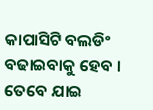କାପାସିଟି ବଲଡିଂ ବଢାଇବାକୁ ହେବ । ତେବେ ଯାଇ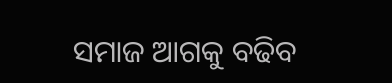ସମାଜ ଆଗକୁ ବଢିବ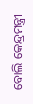ବୋଲି କେନ୍ଦ୍ରମନ୍ତ୍ରୀ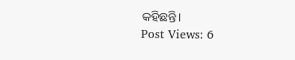କହିଛନ୍ତି।
Post Views: 6